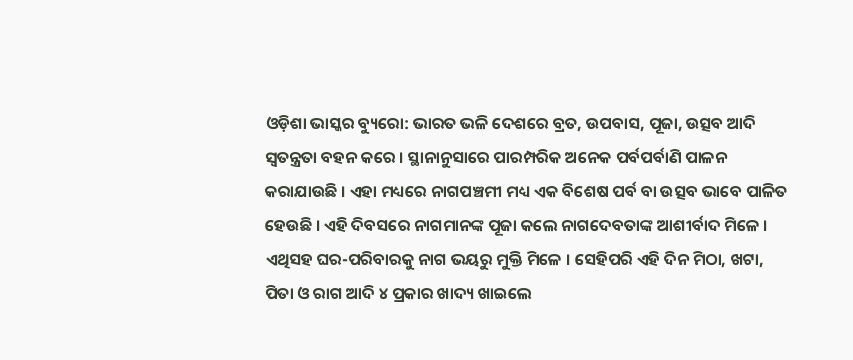ଓଡ଼ିଶା ଭାସ୍କର ବ୍ୟୁରୋ: ଭାରତ ଭଳି ଦେଶରେ ବ୍ରତ, ଉପବାସ, ପୂଜା, ଉତ୍ସବ ଆଦି ସ୍ୱତନ୍ତ୍ରତା ବହନ କରେ । ସ୍ଥାନାନୁସାରେ ପାରମ୍ପରିକ ଅନେକ ପର୍ବପର୍ବାଣି ପାଳନ କରାଯାଉଛି । ଏହା ମଧ୍ୟରେ ନାଗପଞ୍ଚମୀ ମଧ୍ୟ ଏକ ବିଶେଷ ପର୍ବ ବା ଉତ୍ସବ ଭାବେ ପାଳିତ ହେଉଛି । ଏହି ଦିବସରେ ନାଗମାନଙ୍କ ପୂଜା କଲେ ନାଗଦେବତାଙ୍କ ଆଶୀର୍ବାଦ ମିଳେ । ଏଥିସହ ଘର-ପରିବାରକୁ ନାଗ ଭୟରୁ ମୁକ୍ତି ମିଳେ । ସେହିପରି ଏହି ଦିନ ମିଠା, ଖଟା, ପିତା ଓ ରାଗ ଆଦି ୪ ପ୍ରକାର ଖାଦ୍ୟ ଖାଇଲେ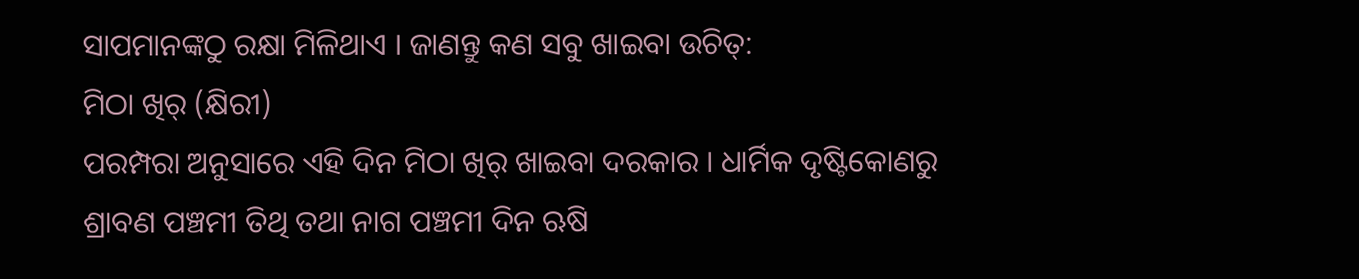ସାପମାନଙ୍କଠୁ ରକ୍ଷା ମିଳିଥାଏ । ଜାଣନ୍ତୁ କଣ ସବୁ ଖାଇବା ଉଚିତ୍:
ମିଠା ଖିର୍ (କ୍ଷିରୀ)
ପରମ୍ପରା ଅନୁସାରେ ଏହି ଦିନ ମିଠା ଖିର୍ ଖାଇବା ଦରକାର । ଧାର୍ମିକ ଦୃଷ୍ଟିକୋଣରୁ ଶ୍ରାବଣ ପଞ୍ଚମୀ ତିଥି ତଥା ନାଗ ପଞ୍ଚମୀ ଦିନ ଋଷି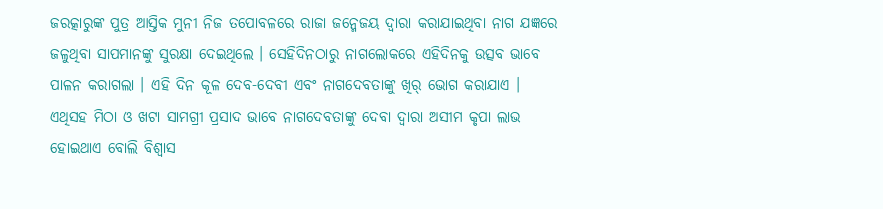ଜରତ୍କାରୁଙ୍କ ପୁତ୍ର ଆସ୍ତିକ ମୁନୀ ନିଜ ତପୋବଳରେ ରାଜା ଜନ୍ମେଜୟ ଦ୍ୱାରା କରାଯାଇଥିବା ନାଗ ଯଜ୍ଞରେ ଜଳୁଥିବା ସାପମାନଙ୍କୁ ସୁରକ୍ଷା ଦେଇଥିଲେ । ସେହିଦିନଠାରୁ ନାଗଲୋକରେ ଏହିଦିନକୁ ଉତ୍ସବ ଭାବେ ପାଳନ କରାଗଲା । ଏହି ଦିନ କୂଳ ଦେବ-ଦେବୀ ଏବଂ ନାଗଦେବତାଙ୍କୁ ଖିର୍ ଭୋଗ କରାଯାଏ । ଏଥିସହ ମିଠା ଓ ଖଟା ସାମଗ୍ରୀ ପ୍ରସାଦ ଭାବେ ନାଗଦେବତାଙ୍କୁ ଦେବା ଦ୍ୱାରା ଅସୀମ କୃପା ଲାଭ ହୋଇଥାଏ ବୋଲି ବିଶ୍ୱାସ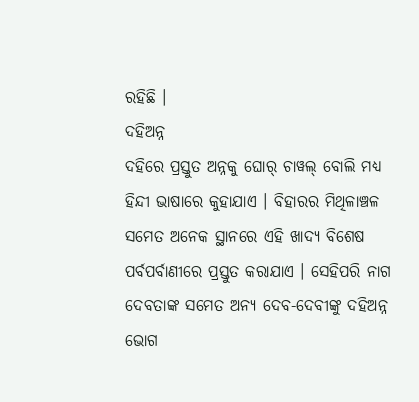ରହିଛି ।
ଦହିଅନ୍ନ
ଦହିରେ ପ୍ରସ୍ତୁତ ଅନ୍ନକୁ ଘୋର୍ ଚାୱଲ୍ ବୋଲି ମଧ୍ୟ ହିନ୍ଦୀ ଭାଷାରେ କୁହାଯାଏ । ବିହାରର ମିଥିଳାଞ୍ଚଳ ସମେତ ଅନେକ ସ୍ଥାନରେ ଏହି ଖାଦ୍ୟ ବିଶେଷ ପର୍ବପର୍ବାଣୀରେ ପ୍ରସ୍ତୁତ କରାଯାଏ । ସେହିପରି ନାଗ ଦେବତାଙ୍କ ସମେତ ଅନ୍ୟ ଦେବ-ଦେବୀଙ୍କୁ ଦହିଅନ୍ନ ଭୋଗ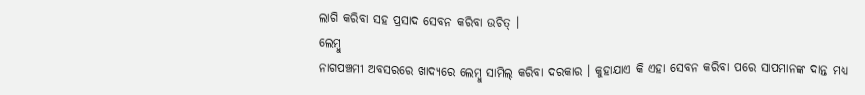ଲାଗି କରିବା ସହ ପ୍ରସାଦ ସେବନ କରିବା ଉଚିତ୍ ।
ଲେମ୍ବୁ
ନାଗପଞ୍ଚମୀ ଅବସରରେ ଖାଦ୍ୟରେ ଲେମ୍ବୁ ସାମିଲ୍ କରିବା ଦରକାର । କୁହାଯାଏ କି ଏହା ସେବନ କରିବା ପରେ ସାପମାନଙ୍କ ଦାନ୍ତ ମଧ୍ୟ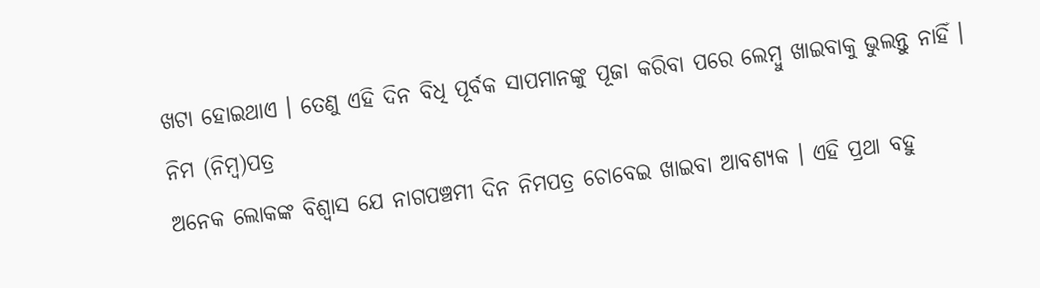ଖଟା ହୋଇଥାଏ । ତେଣୁ ଏହି ଦିନ ବିଧି ପୂର୍ବକ ସାପମାନଙ୍କୁ ପୂଜା କରିବା ପରେ ଲେମ୍ବୁ ଖାଇବାକୁ ଭୁଲନ୍ତୁ ନାହିଁ ।
ନିମ (ନିମ୍ବ)ପତ୍ର
ଅନେକ ଲୋକଙ୍କ ବିଶ୍ୱାସ ଯେ ନାଗପଞ୍ଚମୀ ଦିନ ନିମପତ୍ର ଚୋବେଇ ଖାଇବା ଆବଶ୍ୟକ । ଏହି ପ୍ରଥା ବହୁ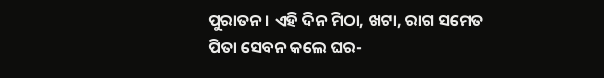ପୁରାତନ । ଏହି ଦିନ ମିଠା, ଖଟା, ରାଗ ସମେତ ପିତା ସେବନ କଲେ ଘର-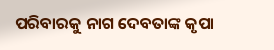ପରିବାରକୁ ନାଗ ଦେବତାଙ୍କ କୃପା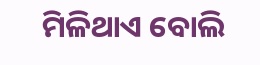ମିଳିଥାଏ ବୋଲି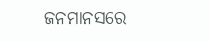ଜନମାନସରେ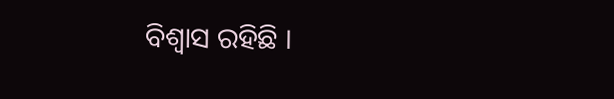ବିଶ୍ୱାସ ରହିଛି ।